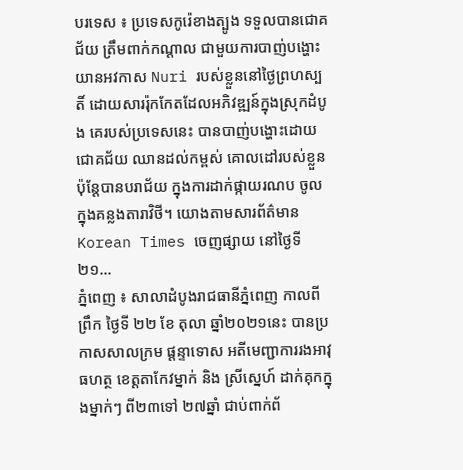បរទេស ៖ ប្រទេសកូរ៉េខាងត្បូង ទទួលបានជោគជ័យ ត្រឹមពាក់កណ្តាល ជាមួយការបាញ់បង្ហោះ យានអវកាស Nuri របស់ខ្លួននៅថ្ងៃព្រហស្បតិ៍ ដោយសាររ៉ុកកែតដែលអភិវឌ្ឍន៍ក្នុងស្រុកដំបូង គេរបស់ប្រទេសនេះ បានបាញ់បង្ហោះដោយជោគជ័យ ឈានដល់កម្ពស់ គោលដៅរបស់ខ្លួន ប៉ុន្តែបានបរាជ័យ ក្នុងការដាក់ផ្កាយរណប ចូលក្នុងគន្លងតារាវិថី។ យោងតាមសារព័ត៌មាន Korean Times ចេញផ្សាយ នៅថ្ងៃទី២១...
ភ្នំពេញ ៖ សាលាដំបូងរាជធានីភ្នំពេញ កាលពីព្រឹក ថ្ងៃទី ២២ ខែ តុលា ឆ្នាំ២០២១នេះ បានប្រកាសសាលក្រម ផ្តន្ទាទោស អតីមេញ្ជាការរងអាវុធហត្ថ ខេត្តតាកែវម្នាក់ និង ស្រីស្នេហ៍ ដាក់គុកក្នុងម្នាក់ៗ ពី២៣ទៅ ២៧ឆ្នាំ ជាប់ពាក់ព័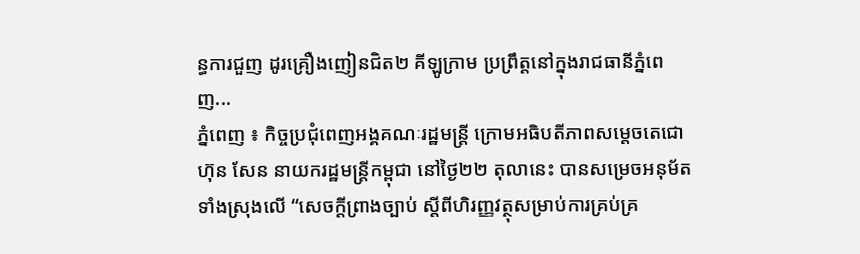ន្ធការជួញ ដូរគ្រឿងញៀនជិត២ គីឡូក្រាម ប្រព្រឹត្តនៅក្នុងរាជធានីភ្នំពេញ...
ភ្នំពេញ ៖ កិច្ចប្រជុំពេញអង្គគណៈរដ្ឋមន្រ្តី ក្រោមអធិបតីភាពសម្តេចតេជោ ហ៊ុន សែន នាយករដ្ឋមន្រ្តីកម្ពុជា នៅថ្ងៃ២២ តុលានេះ បានសម្រេចអនុម័តទាំងស្រុងលើ “សេចក្តីព្រាងច្បាប់ ស្តីពីហិរញ្ញវត្ថុសម្រាប់ការគ្រប់គ្រ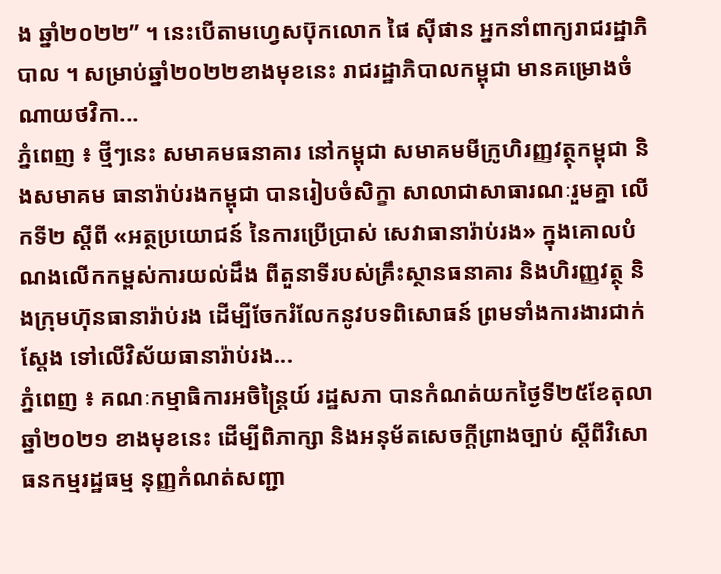ង ឆ្នាំ២០២២” ។ នេះបើតាមហ្វេសប៊ុកលោក ផៃ ស៊ីផាន អ្នកនាំពាក្យរាជរដ្ឋាភិបាល ។ សម្រាប់ឆ្នាំ២០២២ខាងមុខនេះ រាជរដ្ឋាភិបាលកម្ពុជា មានគម្រោងចំណាយថវិកា...
ភ្នំពេញ ៖ ថ្មីៗនេះ សមាគមធនាគារ នៅកម្ពុជា សមាគមមីក្រូហិរញ្ញវត្ថុកម្ពុជា និងសមាគម ធានារ៉ាប់រងកម្ពុជា បានរៀបចំសិក្ខា សាលាជាសាធារណៈរួមគ្នា លើកទី២ ស្តីពី «អត្ថប្រយោជន៍ នៃការប្រើប្រាស់ សេវាធានារ៉ាប់រង» ក្នុងគោលបំណងលើកកម្ពស់ការយល់ដឹង ពីតួនាទីរបស់គ្រឹះស្ថានធនាគារ និងហិរញ្ញវត្ថុ និងក្រុមហ៊ុនធានារ៉ាប់រង ដើម្បីចែករំលែកនូវបទពិសោធន៍ ព្រមទាំងការងារជាក់ស្តែង ទៅលើវិស័យធានារ៉ាប់រង...
ភ្នំពេញ ៖ គណៈកម្មាធិការអចិន្ត្រៃយ៍ រដ្ឋសភា បានកំណត់យកថ្ងៃទី២៥ខែតុលា ឆ្នាំ២០២១ ខាងមុខនេះ ដើម្បីពិភាក្សា និងអនុម័តសេចក្តីព្រាងច្បាប់ ស្តីពីវិសោធនកម្មរដ្ឋធម្ម នុញ្ញកំណត់សញ្ជា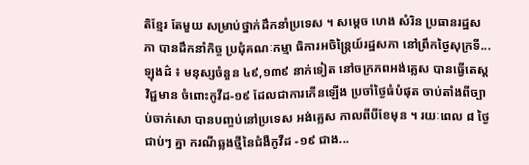តិខ្មែរ តែមួយ សម្រាប់ថ្នាក់ដឹកនាំប្រទេស ។ សម្ដេច ហេង សំរិន ប្រធានរដ្ឋសភា បានដឹកនាំកិច្ច ប្រជុំគណៈកម្មា ធិការអចិន្រៃ្តយ៍រដ្ឋសភា នៅព្រឹកថ្ងៃសុក្រទី...
ឡុងដ៌ ៖ មនុស្សចំនួន ៤៩,១៣៩ នាក់ទៀត នៅចក្រភពអង់គ្លេស បានធ្វើតេស្តវិជ្ជមាន ចំពោះកូវីដ-១៩ ដែលជាការកើនឡើង ប្រចាំថ្ងៃធំបំផុត ចាប់តាំងពីច្បាប់ចាក់សោ បានបញ្ចប់នៅប្រទេស អង់គ្លេស កាលពីបីខែមុន ។ រយៈពេល ៨ ថ្ងៃជាប់ៗ គ្នា ករណីឆ្លងថ្មីនៃជំងឺកូវីដ -១៩ ជាង...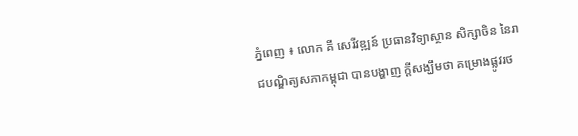ភ្នំពេញ ៖ លោក គី សេរីវឌ្ឍន៍ ប្រធានវិទ្យាស្ថាន សិក្សាចិន នៃរាជបណ្ឌិត្យសភាកម្ពុជា បានបង្ហាញ ក្ដីសង្ឃឹមថា គម្រោងផ្លូវរថ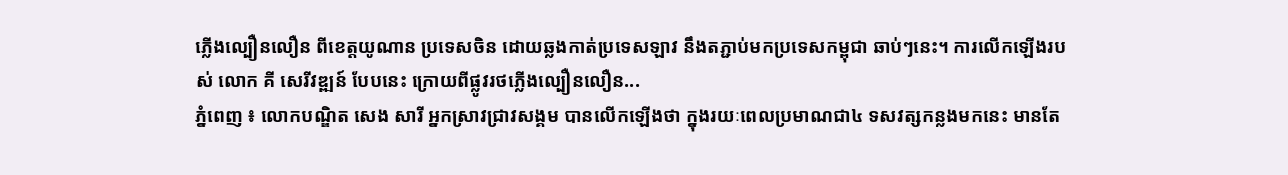ភ្លើងល្បឿនលឿន ពីខេត្តយូណាន ប្រទេសចិន ដោយឆ្លងកាត់ប្រទេសឡាវ នឹងតភ្ជាប់មកប្រទេសកម្ពុជា ឆាប់ៗនេះ។ ការលើកឡើងរបស់ លោក គី សេរីវឌ្ឍន៍ បែបនេះ ក្រោយពីផ្លូវរថភ្លើងល្បឿនលឿន...
ភ្នំពេញ ៖ លោកបណ្ឌិត សេង សារី អ្នកស្រាវជ្រាវសង្គម បានលើកឡើងថា ក្នុងរយៈពេលប្រមាណជា៤ ទសវត្សកន្លងមកនេះ មានតែ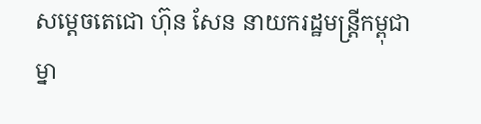សម្តេចតេជោ ហ៊ុន សែន នាយករដ្ឋមន្រ្តីកម្ពុជាម្នា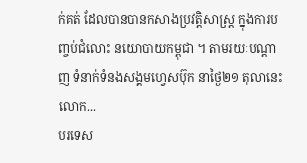ក់គត់ ដែលបានបានកសាងប្រវត្តិសាស្រ្ត ក្នុងការបញ្ចប់ជំលោះ នយោបាយកម្ពុជា ។ តាមរយៈបណ្តាញ ទំនាក់ទំនងសង្គមហ្វេសប៊ុក នាថ្ងៃ២១ តុលានេះ លោក...
បរទេស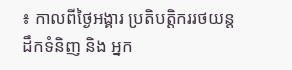៖ កាលពីថ្ងៃអង្គារ ប្រតិបត្តិកររថយន្តដឹកទំនិញ និង អ្នក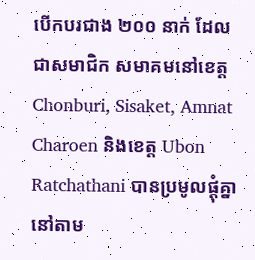បើកបរជាង ២០០ នាក់ ដែលជាសមាជិក សមាគមនៅខេត្ត Chonburi, Sisaket, Amnat Charoen និងខេត្ត Ubon Ratchathani បានប្រមូលផ្តុំគ្នា នៅតាម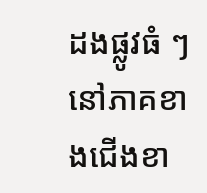ដងផ្លូវធំ ៗ នៅភាគខាងជើងខា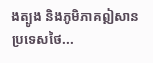ងត្បូង និងភូមិភាគឦសានប្រទេសថៃ...